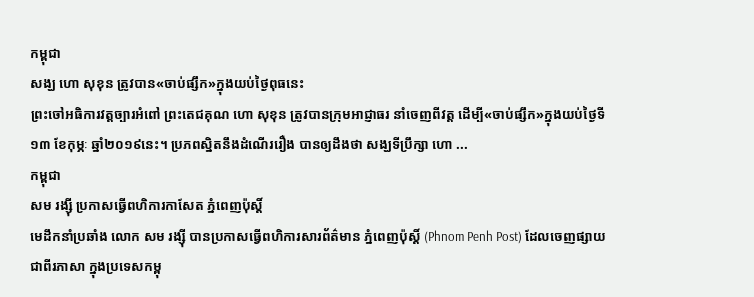កម្ពុជា
សង្ឃ ហោ សុខុន ត្រូវបាន«ចាប់ផ្សឹក»ក្នុងយប់ថ្ងៃពុធនេះ
ព្រះចៅអធិការវត្តច្បារអំពៅ ព្រះតេជគុណ ហោ សុខុន ត្រូវបានក្រុមអាជ្ញាធរ នាំចេញពីវត្ត ដើម្បី«ចាប់ផ្សឹក»ក្នុងយប់ថ្ងៃទី១៣ ខែកុម្ភៈ ឆ្នាំ២០១៩នេះ។ ប្រភពស្និតនឹងដំណើររឿង បានឲ្យដឹងថា សង្ឃទីប្រឹក្សា ហោ ...
កម្ពុជា
សម រង្ស៊ី ប្រកាសធ្វើពហិការកាសែត ភ្នំពេញប៉ុស្ដិ៍
មេដឹកនាំប្រឆាំង លោក សម រង្ស៊ី បានប្រកាសធ្វើពហិការសារព័ត៌មាន ភ្នំពេញប៉ុស្ដិ៍ (Phnom Penh Post) ដែលចេញផ្សាយជាពីរភាសា ក្នុងប្រទេសកម្ពុ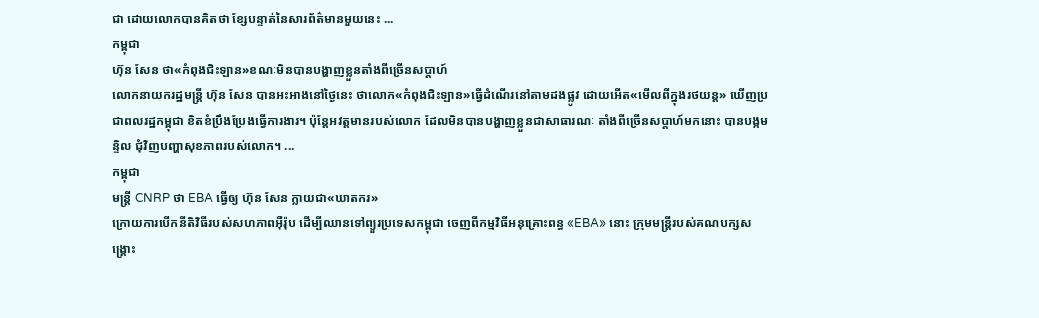ជា ដោយលោកបានគិតថា ខ្សែបន្ទាត់នៃសារព័ត៌មានមួយនេះ ...
កម្ពុជា
ហ៊ុន សែន ថា«កំពុងជិះឡាន»ខណៈមិនបានបង្ហាញខ្លួនតាំងពីច្រើនសប្ដាហ៍
លោកនាយករដ្ឋមន្ត្រី ហ៊ុន សែន បានអះអាងនៅថ្ងៃនេះ ថាលោក«កំពុងជិះឡាន»ធ្វើដំណើរនៅតាមដងផ្លូវ ដោយអើត«មើលពីក្នុងរថយន្ដ» ឃើញប្រជាពលរដ្ឋកម្ពុជា ខិតខំប្រឹងប្រែងធ្វើការងារ។ ប៉ុន្តែអវត្តមានរបស់លោក ដែលមិនបានបង្ហាញខ្លួនជាសាធារណៈ តាំងពីច្រើនសប្ដាហ៍មកនោះ បានបង្កមន្ទិល ជុំវិញបញ្ហាសុខភាពរបស់លោក។ ...
កម្ពុជា
មន្ត្រី CNRP ថា EBA ធ្វើឲ្យ ហ៊ុន សែន ក្លាយជា«ឃាតករ»
ក្រោយការបើកនីតិវិធីរបស់សហភាពអ៊ឺរ៉ុប ដើម្បីឈានទៅព្យួរប្រទេសកម្ពុជា ចេញពីកម្មវិធីអនុគ្រោះពន្ធ «EBA» នោះ ក្រុមមន្ត្រីរបស់គណបក្សសង្គ្រោះ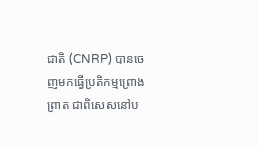ជាតិ (CNRP) បានចេញមកធ្វើប្រតិកម្មព្រោងព្រាត ជាពិសេសនៅប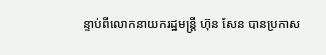ន្ទាប់ពីលោកនាយករដ្ឋមន្ត្រី ហ៊ុន សែន បានប្រកាស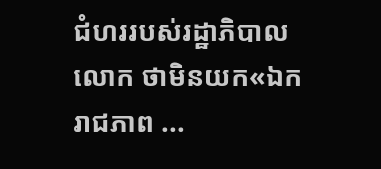ជំហររបស់រដ្ឋាភិបាលលោក ថាមិនយក«ឯករាជភាព ...